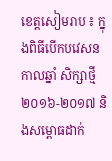ខេត្តសៀមរាប ៖ ក្នុងពិធីបើកបវេសនកាលឆ្នាំ សិក្សាថ្មី ២០១៦-២០១៧ និងសម្ពោធដាក់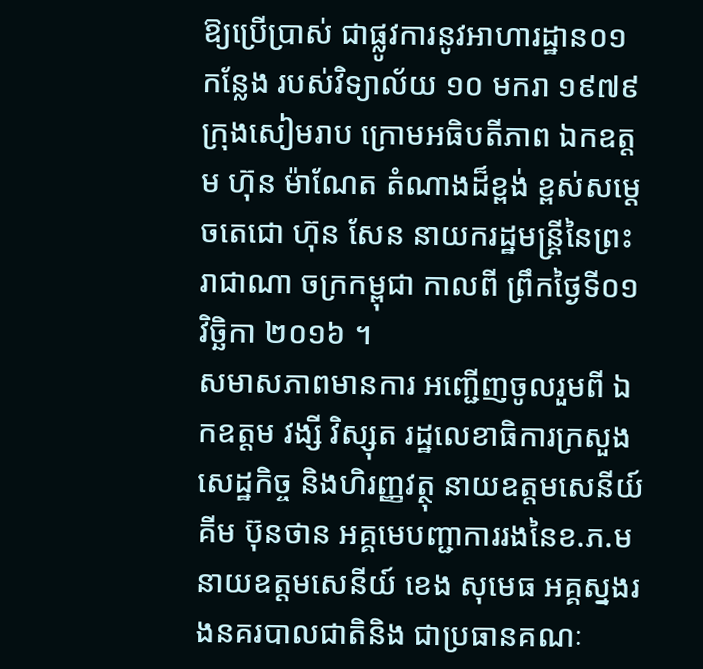ឱ្យប្រើប្រាស់ ជាផ្លូវការនូវអាហារដ្ឋាន០១ កន្លែង របស់វិទ្យាល័យ ១០ មករា ១៩៧៩ ក្រុងសៀមរាប ក្រោមអធិបតីភាព ឯកឧត្តម ហ៊ុន ម៉ាណែត តំណាងដ៏ខ្ពង់ ខ្ពស់សម្តេចតេជោ ហ៊ុន សែន នាយករដ្ឋមន្ត្រីនៃព្រះរាជាណា ចក្រកម្ពុជា កាលពី ព្រឹកថ្ងៃទី០១ វិច្ឆិកា ២០១៦ ។
សមាសភាពមានការ អញ្ជើញចូលរួមពី ឯកឧត្តម វង្សី វិស្សុត រដ្ឋលេខាធិការក្រសួងសេដ្ឋកិច្ច និងហិរញ្ញវត្ថុ នាយឧត្តមសេនីយ៍ គីម ប៊ុនថាន អគ្គមេបញ្ជាការរងនៃខ.ភ.ម នាយឧត្តមសេនីយ៍ ខេង សុមេធ អគ្គស្នងរងនគរបាលជាតិនិង ជាប្រធានគណៈ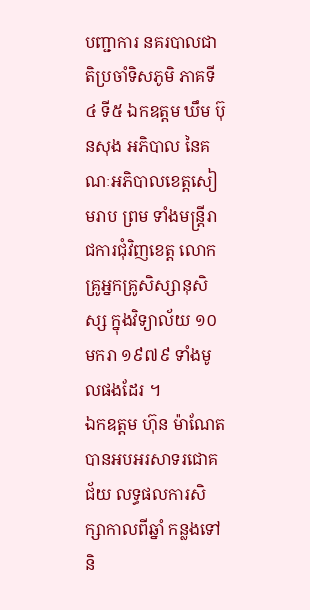បញ្ជាការ នគរបាលជាតិប្រចាំទិសភូមិ ភាគទី៤ ទី៥ ឯកឧត្តម ឃឹម ប៊ុនសុង អភិបាល នៃគណៈអភិបាលខេត្តសៀមរាប ព្រម ទាំងមន្ត្រីរាជការជុំវិញខេត្ត លោកគ្រូអ្នកគ្រូសិស្សានុសិស្ស ក្នុងវិទ្យាល័យ ១០ មករា ១៩៧៩ ទាំងមូលផងដែរ ។
ឯកឧត្តម ហ៊ុន ម៉ាណែត បានអបអរសាទរជោគជ័យ លទ្ធផលការសិក្សាកាលពីឆ្នាំ កន្លងទៅ និ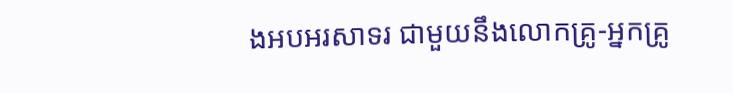ងអបអរសាទរ ជាមួយនឹងលោកគ្រូ-អ្នកគ្រូ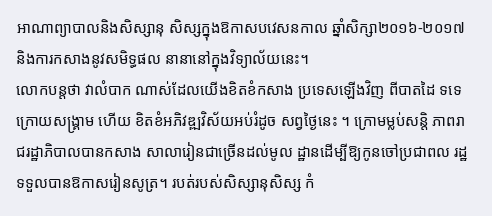អាណាព្យាបាលនិងសិស្សានុ សិស្សក្នុងឱកាសបវេសនកាល ឆ្នាំសិក្សា២០១៦-២០១៧ និងការកសាងនូវសមិទ្ធផល នានានៅក្នុងវិទ្យាល័យនេះ។
លោកបន្តថា វាលំបាក ណាស់ដែលយើងខិតខំកសាង ប្រទេសឡើងវិញ ពីបាតដៃ ទទេក្រោយសង្គ្រាម ហើយ ខិតខំអភិវឌ្ឍវិស័យអប់រំដូច សព្វថ្ងៃនេះ ។ ក្រោមម្លប់សន្តិ ភាពរាជរដ្ឋាភិបាលបានកសាង សាលារៀនជាច្រើនដល់មូល ដ្ឋានដើម្បីឱ្យកូនចៅប្រជាពល រដ្ឋទទួលបានឱកាសរៀនសូត្រ។ របត់របស់សិស្សានុសិស្ស កំ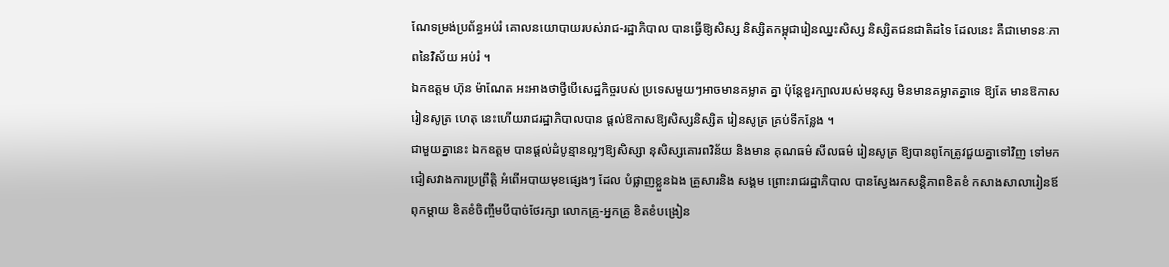ណែទម្រង់ប្រព័ន្ធអប់រំ គោលនយោបាយរបស់រាជ-រដ្ឋាភិបាល បានធ្វើឱ្យសិស្ស និស្សិតកម្ពុជារៀនឈ្នះសិស្ស និស្សិតជនជាតិដទៃ ដែលនេះ គឺជាមោទនៈភាពនៃវិស័យ អប់រំ ។
ឯកឧត្តម ហ៊ុន ម៉ាណែត អះអាងថាថ្វីបើសេដ្ឋកិច្ចរបស់ ប្រទេសមួយៗអាចមានគម្លាត គ្នា ប៉ុន្តែខួរក្បាលរបស់មនុស្ស មិនមានគម្លាតគ្នាទេ ឱ្យតែ មានឱកាសរៀនសូត្រ ហេតុ នេះហើយរាជរដ្ឋាភិបាលបាន ផ្តល់ឱកាសឱ្យសិស្សនិស្សិត រៀនសូត្រ គ្រប់ទីកន្លែង ។
ជាមួយគ្នានេះ ឯកឧត្តម បានផ្តល់ដំបូន្មានល្អៗឱ្យសិស្សា នុសិស្សគោរពវិន័យ និងមាន គុណធម៌ សីលធម៌ រៀនសូត្រ ឱ្យបានពូកែត្រូវជួយគ្នាទៅវិញ ទៅមកជៀសវាងការប្រព្រឹត្តិ អំពើអបាយមុខផ្សេងៗ ដែល បំផ្លាញខ្លួនឯង គ្រួសារនិង សង្គម ព្រោះរាជរដ្ឋាភិបាល បានស្វែងរកសន្តិភាពខិតខំ កសាងសាលារៀនឪពុកម្តាយ ខិតខំចិញ្ចឹមបីបាច់ថែរក្សា លោកគ្រូ-អ្នកគ្រូ ខិតខំបង្រៀន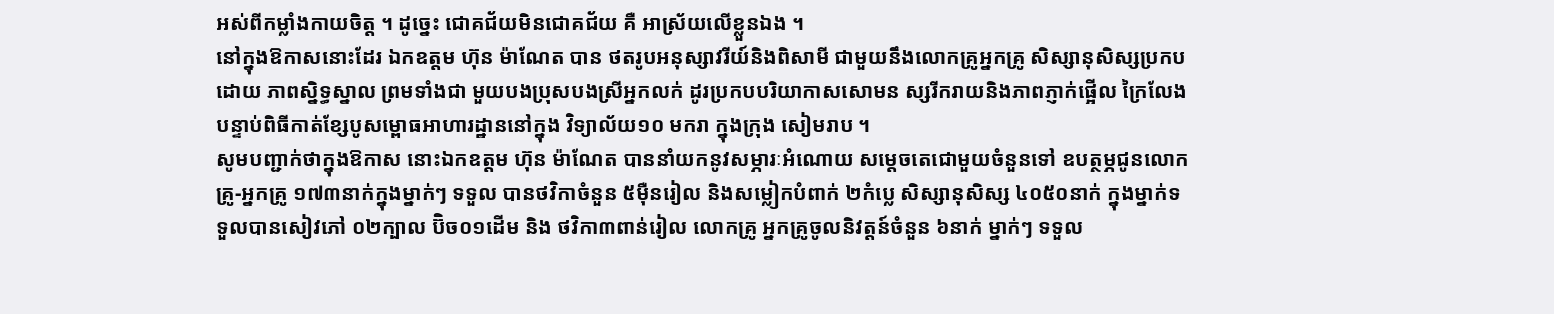អស់ពីកម្លាំងកាយចិត្ត ។ ដូច្នេះ ជោគជ័យមិនជោគជ័យ គឺ អាស្រ័យលើខ្លួនឯង ។
នៅក្នុងឱកាសនោះដែរ ឯកឧត្តម ហ៊ុន ម៉ាណែត បាន ថតរូបអនុស្សាវរីយ៍និងពិសាមី ជាមួយនឹងលោកគ្រូអ្នកគ្រូ សិស្សានុសិស្សប្រកបដោយ ភាពស្និទ្ធស្នាល ព្រមទាំងជា មួយបងប្រុសបងស្រីអ្នកលក់ ដូរប្រកបបរិយាកាសសោមន ស្សរីករាយនិងភាពភ្ញាក់ផ្អើល ក្រៃលែងបន្ទាប់ពិធីកាត់ខ្សែបូសម្ពោធអាហារដ្ឋាននៅក្នុង វិទ្យាល័យ១០ មករា ក្នុងក្រុង សៀមរាប ។
សូមបញ្ជាក់ថាក្នុងឱកាស នោះឯកឧត្តម ហ៊ុន ម៉ាណែត បាននាំយកនូវសម្ភារៈអំណោយ សម្តេចតេជោមួយចំនួនទៅ ឧបត្ថម្ភជូនលោកគ្រូ-អ្នកគ្រូ ១៧៣នាក់ក្នុងម្នាក់ៗ ទទួល បានថវិកាចំនួន ៥ម៉ឺនរៀល និងសម្លៀកបំពាក់ ២កំប្លេ សិស្សានុសិស្ស ៤០៥០នាក់ ក្នុងម្នាក់ទទួលបានសៀវភៅ ០២ក្បាល ប៊ិច០១ដើម និង ថវិកា៣ពាន់រៀល លោកគ្រូ អ្នកគ្រូចូលនិវត្តន៍ចំនួន ៦នាក់ ម្នាក់ៗ ទទួល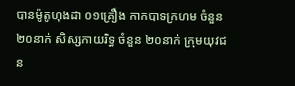បានម៉ូតូហុងដា ០១គ្រឿង កាកបាទក្រហម ចំនួន២០នាក់ សិស្សកាយរិទ្ធ ចំនួន ២០នាក់ ក្រុមយុវជន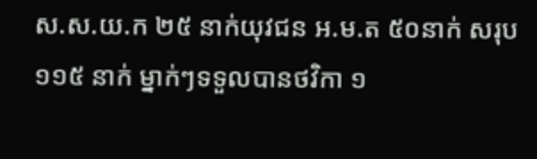ស.ស.យ.ក ២៥ នាក់យុវជន អ.ម.ត ៥០នាក់ សរុប ១១៥ នាក់ ម្នាក់ៗទទួលបានថវិកា ១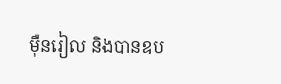ម៉ឺនរៀល និងបានឧប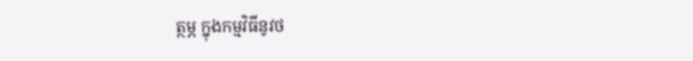ត្ថម្ភ ក្នុងកម្មវិធីនូវថ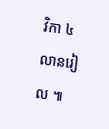វិកា ៤លានរៀល ៕